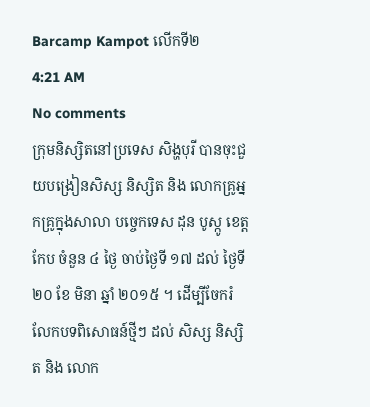Barcamp Kampot លើកទី២
4:21 AM
No comments
ក្រុមនិស្សិតនៅប្រទេស សិង្ហបុរី បានចុះជួយបង្រៀនសិស្ស និស្សិត និង លោកគ្រូអ្នកគ្រូក្នុងសាលា បច្ចេកទេស ដុន បូស្កូ ខេត្តកែប ចំនួន ៤ ថ្ងៃ ចាប់ថ្ងៃទី ១៧ ដល់ ថ្ងៃទី ២០ ខែ មិនា ឆ្នាំ ២០១៥ ។ ដើម្បីចែករំលែកបទពិសោធន៍ថ្មីៗ ដល់ សិស្ស និស្សិត និង លោក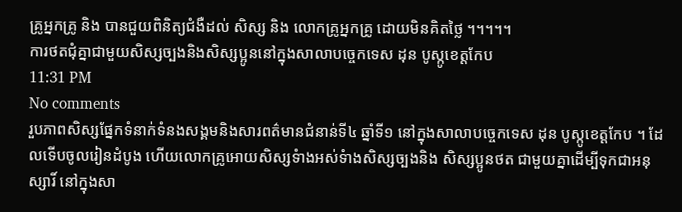គ្រូអ្នកគ្រូ និង បានជួយពិនិត្យជំងឺដល់ សិស្ស និង លោកគ្រូអ្នកគ្រូ ដោយមិនគិតថ្លៃ ។។។។។
ការថតជុំគ្នាជាមួយសិស្សច្បងនិងសិស្សប្អូននៅក្នុងសាលាបច្ចេកទេស ដុន បូស្កូខេត្តកែប
11:31 PM
No comments
រួបភាពសិស្សផ្នែកទំនាក់ទំនងសង្គមនិងសារពត៌មានជំនាន់ទី៤ ឆ្នាំទី១ នៅក្នុងសាលាបច្ចេកទេស ដុន បូស្កូខេត្ដកែប ។ ដែលទើបចូលរៀនដំបូង ហើយលោកគ្រូអោយសិស្សទំាងអស់ទំាងសិស្សច្បងនិង សិស្សប្អូនថត ជាមួយគ្នាដើម្បីទុកជាអនុស្សារិ៍ នៅក្នុងសា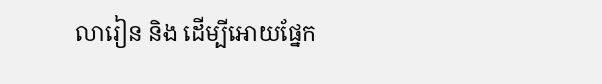លារៀន និង ដើម្បីអោយផ្នែក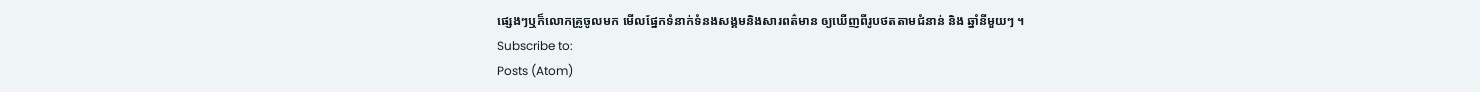ផ្សេងៗឬក៏លោកគ្រូចូលមក មើលផ្នែកទំនាក់ទំនងសង្គមនិងសារពត៌មាន ឲ្យឃើញពីរូបថតតាមជំនាន់ និង ឆ្នាំនីមួយៗ ។
Subscribe to:
Posts (Atom)